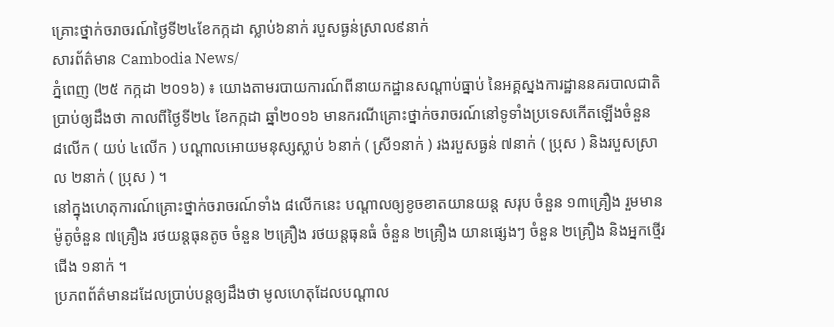គ្រោះថ្នាក់ចរាចរណ៍ថ្ងៃទី២៤ខែកក្កដា ស្លាប់៦នាក់ របួសធ្ងន់ស្រាល៩នាក់
សារព័ត៌មាន Cambodia News/
ភ្នំពេញ (២៥ កក្កដា ២០១៦) ៖ យោងតាមរបាយការណ៍ពីនាយកដ្ឋានសណ្ដាប់ធ្នាប់ នៃអគ្គស្នងការដ្ឋាននគរបាលជាតិប្រាប់ឲ្យដឹងថា កាលពីថ្ងៃទី២៤ ខែកក្កដា ឆ្នាំ២០១៦ មានករណីគ្រោះថ្នាក់ចរាចរណ៍នៅទូទាំងប្រទេសកើតឡើងចំនួន ៨លើក ( យប់ ៤លើក ) បណ្ដាលអោយមនុស្សស្លាប់ ៦នាក់ ( ស្រី១នាក់ ) រងរបួសធ្ងន់ ៧នាក់ ( ប្រុស ) និងរបួសស្រាល ២នាក់ ( ប្រុស ) ។
នៅក្នុងហេតុការណ៍គ្រោះថ្នាក់ចរាចរណ៍ទាំង ៨លើកនេះ បណ្ដាលឲ្យខូចខាតយានយន្ត សរុប ចំនួន ១៣គ្រឿង រួមមាន ម៉ូតូចំនួន ៧គ្រឿង រថយន្តធុនតូច ចំនួន ២គ្រឿង រថយន្តធុនធំ ចំនួន ២គ្រឿង យានផ្សេងៗ ចំនួន ២គ្រឿង និងអ្នកថ្មើរជើង ១នាក់ ។
ប្រភពព័ត៌មានដដែលប្រាប់បន្តឲ្យដឹងថា មូលហេតុដែលបណ្ដាល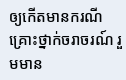ឲ្យកើតមានករណីគ្រោះថ្នាក់ចរាចរណ៍ រួមមាន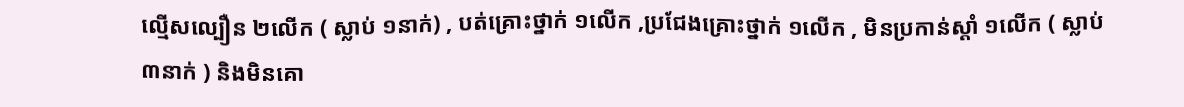ល្មើសល្បឿន ២លើក ( ស្លាប់ ១នាក់) , បត់គ្រោះថ្នាក់ ១លើក ,ប្រជែងគ្រោះថ្នាក់ ១លើក , មិនប្រកាន់ស្ដាំ ១លើក ( ស្លាប់៣នាក់ ) និងមិនគោ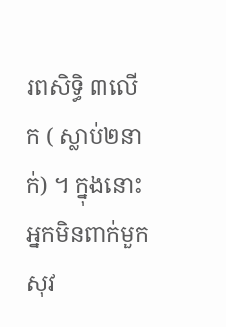រពសិទ្ធិ ៣លើក ( ស្លាប់២នាក់) ។ ក្នុងនោះអ្នកមិនពាក់មួកសុវ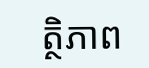ត្ថិភាព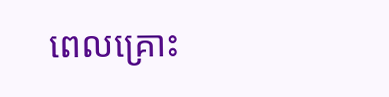ពេលគ្រោះ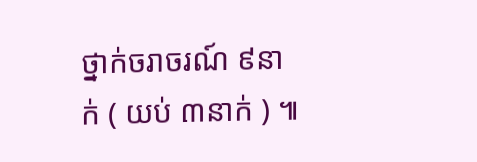ថ្នាក់ចរាចរណ៍ ៩នាក់ ( យប់ ៣នាក់ ) ៕